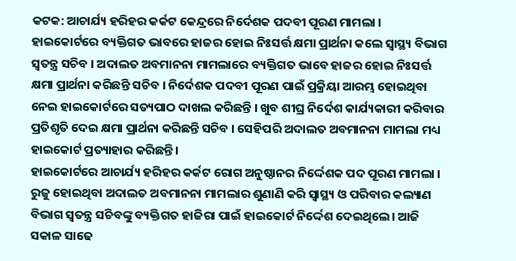କଟକ: ଆଚାର୍ଯ୍ୟ ହରିହର କର୍କଟ କେନ୍ଦ୍ରରେ ନିର୍ଦେଶକ ପଦବୀ ପୂରଣ ମାମଲା । ହାଇକୋର୍ଟରେ ବ୍ୟକ୍ତିଗତ ଭାବରେ ହାଜର ହୋଇ ନିଃସର୍ତ୍ତ କ୍ଷମା ପ୍ରାର୍ଥନା କଲେ ସ୍ବାସ୍ଥ୍ୟ ବିଭାଗ ସ୍ବତନ୍ତ୍ର ସଚିବ । ଅଦାଲତ ଅବମାନନା ମାମଲାରେ ବ୍ୟକ୍ତିଗତ ଭାବେ ହାଜର ହୋଇ ନିଃସର୍ତ୍ତ କ୍ଷମା ପ୍ରାର୍ଥନା କରିଛନ୍ତି ସଚିବ । ନିର୍ଦେଶକ ପଦବୀ ପୂରଣ ପାଇଁ ପ୍ରକ୍ରିୟା ଆରମ୍ଭ ହୋଇଥିବା ନେଇ ହାଇକୋର୍ଟରେ ସତ୍ୟପାଠ ଦାଖଲ କରିଛନ୍ତି । ଖୁବ ଶୀଘ୍ର ନିର୍ଦେଶ କାର୍ଯ୍ୟକାରୀ କରିବାର ପ୍ରତିଶୃତି ଦେଇ କ୍ଷମା ପ୍ରାର୍ଥନା କରିଛନ୍ତି ସଚିବ । ସେହିପରି ଅଦାଲତ ଅବମାନନା ମାମଲା ମଧ୍ୟ ହାଇକୋର୍ଟ ପ୍ରତ୍ୟାହାର କରିଛନ୍ତି ।
ହାଇକୋର୍ଟରେ ଆଚାର୍ଯ୍ୟ ହରିହର କର୍କଟ ରୋଗ ଅନୁଷ୍ଠାନର ନିର୍ଦ୍ଦେଶକ ପଦ ପୂରଣ ମାମଲା । ରୁଜୁ ହୋଇଥିବା ଅଦାଲତ ଅବମାନନା ମାମଲାର ଶୁଣାଣି କରି ସ୍ବାସ୍ଥ୍ୟ ଓ ପରିବାର କଲ୍ୟାଣ ବିଭାଗ ସ୍ବତନ୍ତ୍ର ସଚିବଙ୍କୁ ବ୍ୟକ୍ତିଗତ ହାଜିରା ପାଇଁ ହାଇକୋର୍ଟ ନିର୍ଦ୍ଦେଶ ଦେଇଥିଲେ। ଆଜି ସକାଳ ସାଢେ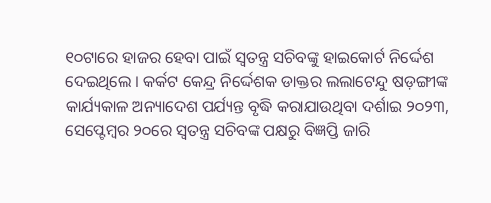୧୦ଟାରେ ହାଜର ହେବା ପାଇଁ ସ୍ବତନ୍ତ୍ର ସଚିବଙ୍କୁ ହାଇକୋର୍ଟ ନିର୍ଦ୍ଦେଶ ଦେଇଥିଲେ । କର୍କଟ କେନ୍ଦ୍ର ନିର୍ଦ୍ଦେଶକ ଡାକ୍ତର ଲଲାଟେନ୍ଦୁ ଷଡ଼ଙ୍ଗୀଙ୍କ କାର୍ଯ୍ୟକାଳ ଅନ୍ୟାଦେଶ ପର୍ଯ୍ୟନ୍ତ ବୃଦ୍ଧି କରାଯାଉଥିବା ଦର୍ଶାଇ ୨୦୨୩, ସେପ୍ଟେମ୍ବର ୨୦ରେ ସ୍ବତନ୍ତ୍ର ସଚିବଙ୍କ ପକ୍ଷରୁ ବିଜ୍ଞପ୍ତି ଜାରି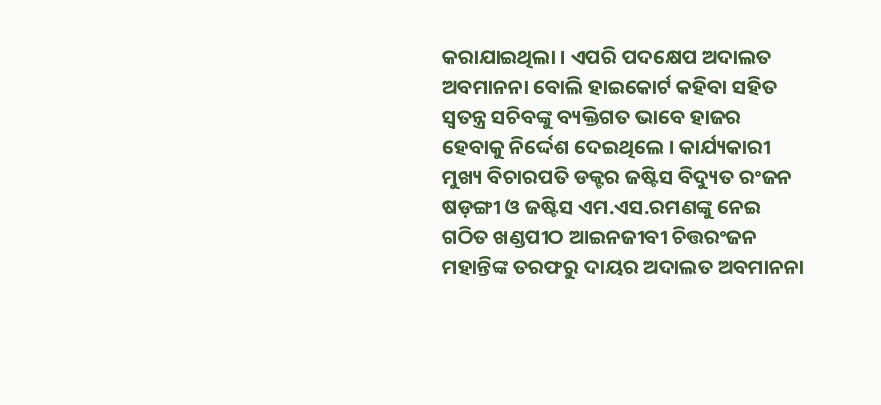କରାଯାଇଥିଲା । ଏପରି ପଦକ୍ଷେପ ଅଦାଲତ ଅବମାନନା ବୋଲି ହାଇକୋର୍ଟ କହିବା ସହିତ ସ୍ବତନ୍ତ୍ର ସଚିବଙ୍କୁ ବ୍ୟକ୍ତିଗତ ଭାବେ ହାଜର ହେବାକୁ ନିର୍ଦ୍ଦେଶ ଦେଇଥିଲେ । କାର୍ଯ୍ୟକାରୀ ମୁଖ୍ୟ ବିଚାରପତି ଡକ୍ଟର ଜଷ୍ଟିସ ବିଦ୍ୟୁତ ରଂଜନ ଷଡ଼ଙ୍ଗୀ ଓ ଜଷ୍ଟିସ ଏମ.ଏସ.ରମଣଙ୍କୁ ନେଇ ଗଠିତ ଖଣ୍ଡପୀଠ ଆଇନଜୀବୀ ଚିତ୍ତରଂଜନ ମହାନ୍ତିଙ୍କ ତରଫରୁ ଦାୟର ଅଦାଲତ ଅବମାନନା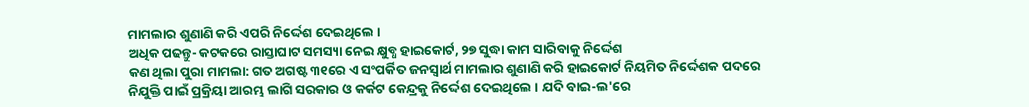ମାମଲାର ଶୁଣାଣି କରି ଏପରି ନିର୍ଦ୍ଦେଶ ଦେଇଥିଲେ ।
ଅଧିକ ପଢନ୍ତୁ- କଟକରେ ରାସ୍ତାଘାଟ ସମସ୍ୟା ନେଇ କ୍ଷୁବ୍ଧ ହାଇକୋର୍ଟ, ୨୭ ସୁଦ୍ଧା କାମ ସାରିବାକୁ ନିର୍ଦ୍ଦେଶ
କଣ ଥିଲା ପୁରା ମାମଲା: ଗତ ଅଗଷ୍ଟ ୩୧ରେ ଏ ସଂପର୍କିତ ଜନସ୍ବାର୍ଥ ମାମଲାର ଶୁଣାଣି କରି ହାଇକୋର୍ଟ ନିୟମିତ ନିର୍ଦ୍ଦେଶକ ପଦରେ ନିଯୁକ୍ତି ପାଇଁ ପ୍ରକ୍ରିୟା ଆରମ୍ଭ ଲାଗି ସରକାର ଓ କର୍କଟ କେନ୍ଦ୍ରକୁ ନିର୍ଦ୍ଦେଶ ଦେଇଥିଲେ । ଯଦି ବାଇ-ଲ'ରେ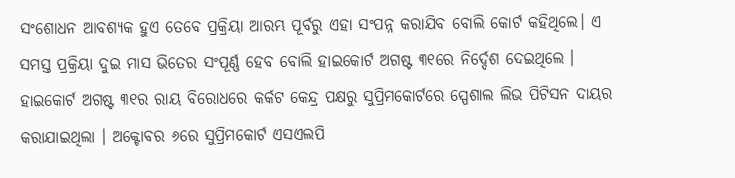ସଂଶୋଧନ ଆବଶ୍ୟକ ହୁଏ ତେବେ ପ୍ରକ୍ରିୟା ଆରମ୍ଭ ପୂର୍ବରୁ ଏହା ସଂପନ୍ନ କରାଯିବ ବୋଲି କୋର୍ଟ କହିଥିଲେ। ଏ ସମସ୍ତ ପ୍ରକ୍ରିୟା ଦୁଇ ମାସ ଭିତେର ସଂପୂର୍ଣ୍ଣ ହେବ ବୋଲି ହାଇକୋର୍ଟ ଅଗଷ୍ଟ ୩୧ରେ ନିର୍ଦ୍ଦେଶ ଦେଇଥିଲେ । ହାଇକୋର୍ଟ ଅଗଷ୍ଟ ୩୧ର ରାୟ ବିରୋଧରେ କର୍କଟ କେନ୍ଦ୍ର ପକ୍ଷରୁ ସୁପ୍ରିମକୋର୍ଟରେ ସ୍ପେଶାଲ ଲିଭ ପିଟିସନ ଦାୟର କରାଯାଇଥିଲା । ଅକ୍ଟୋବର ୬ରେ ସୁପ୍ରିମକୋର୍ଟ ଏସଏଲପି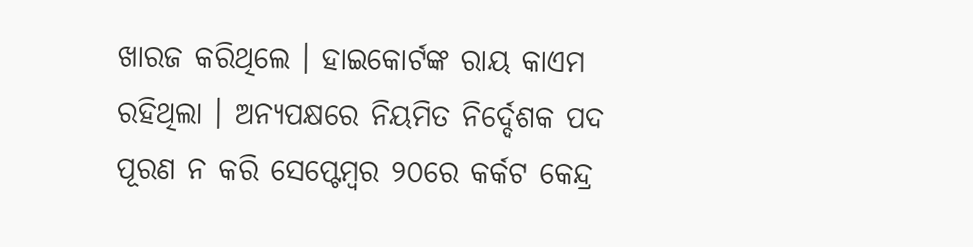ଖାରଜ କରିଥିଲେ । ହାଇକୋର୍ଟଙ୍କ ରାୟ କାଏମ ରହିଥିଲା । ଅନ୍ୟପକ୍ଷରେ ନିୟମିତ ନିର୍ଦ୍ଦେଶକ ପଦ ପୂରଣ ନ କରି ସେପ୍ଟେମ୍ବର ୨୦ରେ କର୍କଟ କେନ୍ଦ୍ର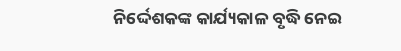ନିର୍ଦ୍ଦେଶକଙ୍କ କାର୍ଯ୍ୟକାଳ ବୃଦ୍ଧି ନେଇ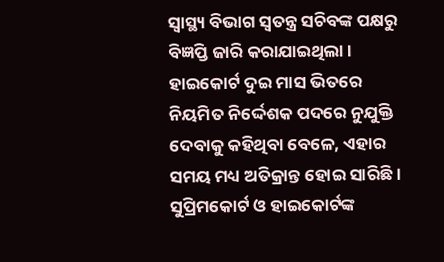ସ୍ବାସ୍ଥ୍ୟ ବିଭାଗ ସ୍ବତନ୍ତ୍ର ସଚିବଙ୍କ ପକ୍ଷରୁ ବିଜ୍ଞପ୍ତି ଜାରି କରାଯାଇଥିଲା । ହାଇକୋର୍ଟ ଦୁଇ ମାସ ଭିତରେ ନିୟମିତ ନିର୍ଦ୍ଦେଶକ ପଦରେ ନୁଯୁକ୍ତି ଦେବାକୁ କହିଥିବା ବେଳେ, ଏହାର ସମୟ ମଧ୍ୟ ଅତିକ୍ରାନ୍ତ ହୋଇ ସାରିଛି । ସୁପ୍ରିମକୋର୍ଟ ଓ ହାଇକୋର୍ଟଙ୍କ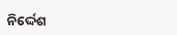ନିର୍ଦ୍ଦେଶ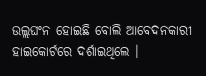ଉଲ୍ଲଘଂନ ହୋଇଛି ବୋଲି ଆବେଦନକାରୀ ହାଇକୋର୍ଟରେ ଦର୍ଶାଇଥିଲେ ।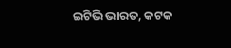ଇଟିଭି ଭାରତ, କଟକ